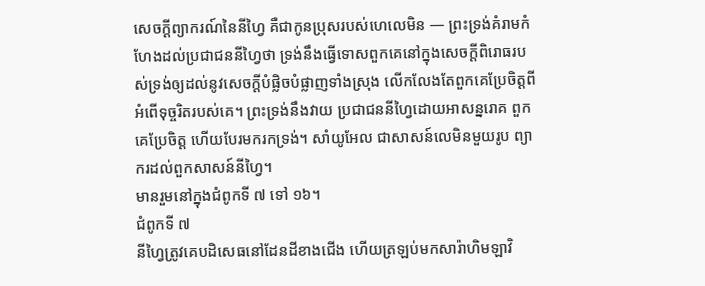សេចក្ដីព្យាករណ៍នៃនីហ្វៃ គឺជាកូនប្រុសរបស់ហេលេមិន — ព្រះទ្រង់គំរាមកំហែងដល់ប្រជាជននីហ្វៃថា ទ្រង់នឹងធ្វើទោសពួកគេនៅក្នុងសេចក្ដីពិរោធរបស់ទ្រង់ឲ្យដល់នូវសេចក្ដីបំផ្លិចបំផ្លាញទាំងស្រុង លើកលែងតែពួកគេប្រែចិត្តពីអំពើទុច្ចរិតរបស់គេ។ ព្រះទ្រង់នឹងវាយ ប្រជាជននីហ្វៃដោយអាសន្នរោគ ពួកគេប្រែចិត្ត ហើយបែរមករកទ្រង់។ សាំយូអែល ជាសាសន៍លេមិនមួយរូប ព្យាករដល់ពួកសាសន៍នីហ្វៃ។
មានរួមនៅក្នុងជំពូកទី ៧ ទៅ ១៦។
ជំពូកទី ៧
នីហ្វៃត្រូវគេបដិសេធនៅដែនដីខាងជើង ហើយត្រឡប់មកសារ៉ាហិមឡាវិ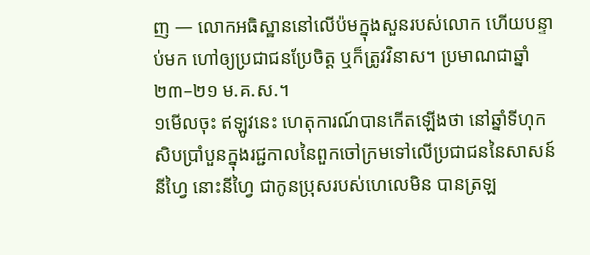ញ — លោកអធិស្ឋាននៅលើប៉មក្នុងសួនរបស់លោក ហើយបន្ទាប់មក ហៅឲ្យប្រជាជនប្រែចិត្ត ឬក៏ត្រូវវិនាស។ ប្រមាណជាឆ្នាំ ២៣–២១ ម.គ.ស.។
១មើលចុះ ឥឡូវនេះ ហេតុការណ៍បានកើតឡើងថា នៅឆ្នាំទីហុកសិបប្រាំបួនក្នុងរជ្ជកាលនៃពួកចៅក្រមទៅលើប្រជាជននៃសាសន៍នីហ្វៃ នោះនីហ្វៃ ជាកូនប្រុសរបស់ហេលេមិន បានត្រឡ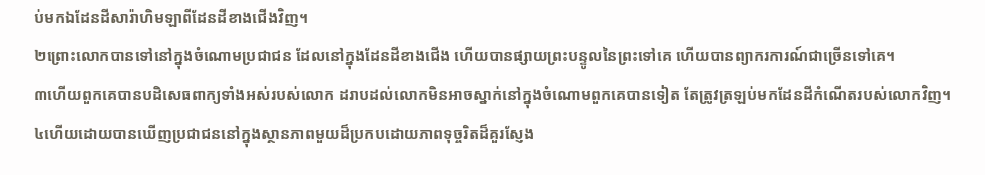ប់មកឯដែនដីសារ៉ាហិមឡាពីដែនដីខាងជើងវិញ។
២ព្រោះលោកបានទៅនៅក្នុងចំណោមប្រជាជន ដែលនៅក្នុងដែនដីខាងជើង ហើយបានផ្សាយព្រះបន្ទូលនៃព្រះទៅគេ ហើយបានព្យាករការណ៍ជាច្រើនទៅគេ។
៣ហើយពួកគេបានបដិសេធពាក្យទាំងអស់របស់លោក ដរាបដល់លោកមិនអាចស្នាក់នៅក្នុងចំណោមពួកគេបានទៀត តែត្រូវត្រឡប់មកដែនដីកំណើតរបស់លោកវិញ។
៤ហើយដោយបានឃើញប្រជាជននៅក្នុងស្ថានភាពមួយដ៏ប្រកបដោយភាពទុច្ចរិតដ៏គួរស្ញែង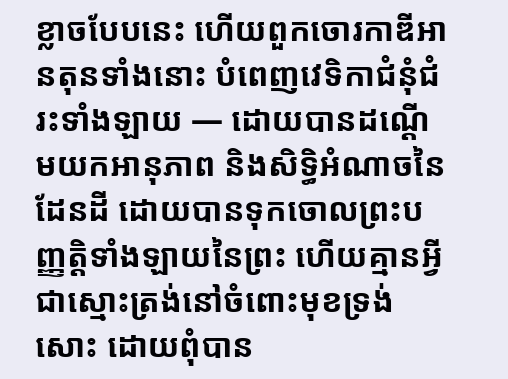ខ្លាចបែបនេះ ហើយពួកចោរកាឌីអានតុនទាំងនោះ បំពេញវេទិកាជំនុំជំរះទាំងឡាយ — ដោយបានដណ្ដើមយកអានុភាព និងសិទ្ធិអំណាចនៃដែនដី ដោយបានទុកចោលព្រះបញ្ញត្តិទាំងឡាយនៃព្រះ ហើយគ្មានអ្វីជាស្មោះត្រង់នៅចំពោះមុខទ្រង់សោះ ដោយពុំបាន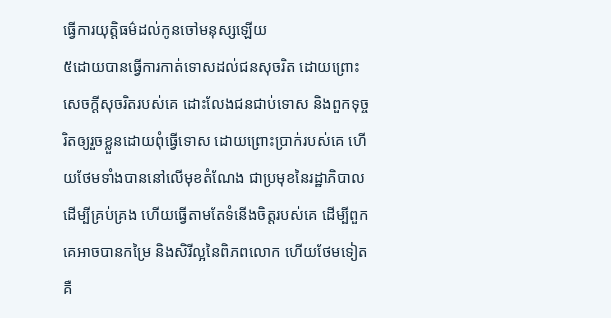ធ្វើការយុត្តិធម៌ដល់កូនចៅមនុស្សឡើយ
៥ដោយបានធ្វើការកាត់ទោសដល់ជនសុចរិត ដោយព្រោះសេចក្ដីសុចរិតរបស់គេ ដោះលែងជនជាប់ទោស និងពួកទុច្ចរិតឲ្យរួចខ្លួនដោយពុំធ្វើទោស ដោយព្រោះប្រាក់របស់គេ ហើយថែមទាំងបាននៅលើមុខតំណែង ជាប្រមុខនៃរដ្ឋាភិបាលដើម្បីគ្រប់គ្រង ហើយធ្វើតាមតែទំនើងចិត្តរបស់គេ ដើម្បីពួកគេអាចបានកម្រៃ និងសិរីល្អនៃពិភពលោក ហើយថែមទៀត គឺ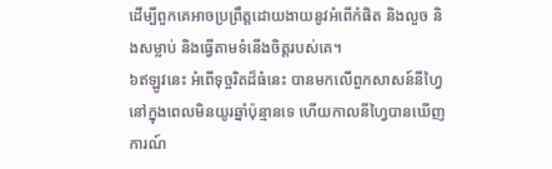ដើម្បីពួកគេអាចប្រព្រឹត្តដោយងាយនូវអំពើកំផិត និងលួច និងសម្លាប់ និងធ្វើតាមទំនើងចិត្តរបស់គេ។
៦ឥឡូវនេះ អំពើទុច្ចរិតដ៏ធំនេះ បានមកលើពួកសាសន៍នីហ្វៃ នៅក្នុងពេលមិនយូរឆ្នាំប៉ុន្មានទេ ហើយកាលនីហ្វៃបានឃើញការណ៍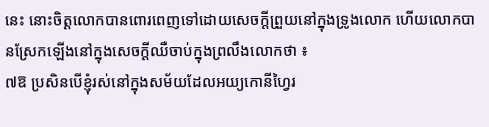នេះ នោះចិត្តលោកបានពោរពេញទៅដោយសេចក្ដីព្រួយនៅក្នុងទ្រូងលោក ហើយលោកបានស្រែកឡើងនៅក្នុងសេចក្ដីឈឺចាប់ក្នុងព្រលឹងលោកថា ៖
៧ឱ ប្រសិនបើខ្ញុំរស់នៅក្នុងសម័យដែលអយ្យកោនីហ្វៃរ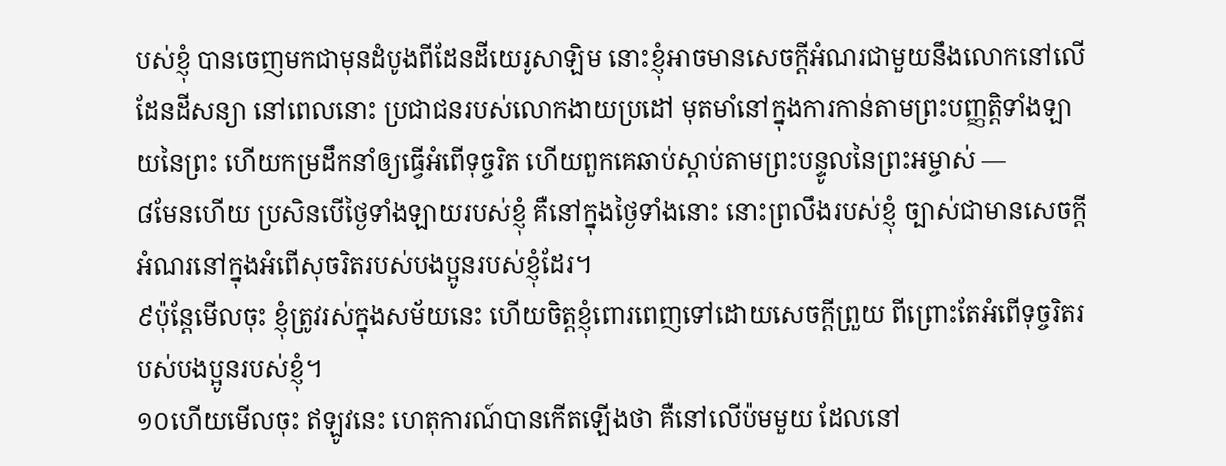បស់ខ្ញុំ បានចេញមកជាមុនដំបូងពីដែនដីយេរូសាឡិម នោះខ្ញុំអាចមានសេចក្ដីអំណរជាមួយនឹងលោកនៅលើដែនដីសន្យា នៅពេលនោះ ប្រជាជនរបស់លោកងាយប្រដៅ មុតមាំនៅក្នុងការកាន់តាមព្រះបញ្ញត្តិទាំងឡាយនៃព្រះ ហើយកម្រដឹកនាំឲ្យធ្វើអំពើទុច្ចរិត ហើយពួកគេឆាប់ស្ដាប់តាមព្រះបន្ទូលនៃព្រះអម្ចាស់ —
៨មែនហើយ ប្រសិនបើថ្ងៃទាំងឡាយរបស់ខ្ញុំ គឺនៅក្នុងថ្ងៃទាំងនោះ នោះព្រលឹងរបស់ខ្ញុំ ច្បាស់ជាមានសេចក្ដីអំណរនៅក្នុងអំពើសុចរិតរបស់បងប្អូនរបស់ខ្ញុំដែរ។
៩ប៉ុន្តែមើលចុះ ខ្ញុំត្រូវរស់ក្នុងសម័យនេះ ហើយចិត្តខ្ញុំពោរពេញទៅដោយសេចក្ដីព្រួយ ពីព្រោះតែអំពើទុច្ចរិតរបស់បងប្អូនរបស់ខ្ញុំ។
១០ហើយមើលចុះ ឥឡូវនេះ ហេតុការណ៍បានកើតឡើងថា គឺនៅលើប៉មមួយ ដែលនៅ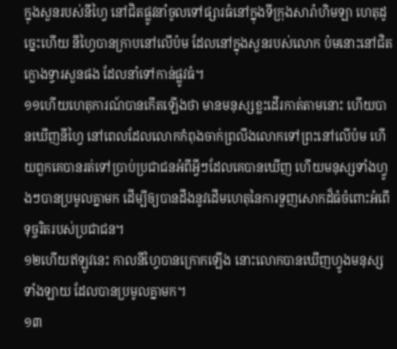ក្នុងសួនរបស់នីហ្វៃ នៅជិតផ្លូវនាំចូលទៅផ្សារធំនៅក្នុងទីក្រុងសារ៉ាហិមឡា ហេតុដូច្នេះហើយ នីហ្វៃបានក្រាបនៅលើប៉ម ដែលនៅក្នុងសួនរបស់លោក ប៉មនោះនៅជិតក្លោងទ្វារសួនផង ដែលនាំទៅកាន់ផ្លូវធំ។
១១ហើយហេតុការណ៍បានកើតឡើងថា មានមនុស្សខ្លះដើរកាត់តាមនោះ ហើយបានឃើញនីហ្វៃ នៅពេលដែលលោកកំពុងចាក់ព្រលឹងលោកទៅព្រះនៅលើប៉ម ហើយពួកគេបានរត់ទៅប្រាប់ប្រជាជនអំពីអ្វីៗដែលគេបានឃើញ ហើយមនុស្សទាំងហ្វូងៗបានប្រមូលគ្នាមក ដើម្បីឲ្យបានដឹងនូវដើមហេតុនៃការទួញសោកដ៏ធំចំពោះអំពើទុច្ចរិតរបស់ប្រជាជន។
១២ហើយឥឡូវនេះ កាលនីហ្វៃបានក្រោកឡើង នោះលោកបានឃើញហ្វូងមនុស្សទាំងឡាយ ដែលបានប្រមូលគ្នាមក។
១៣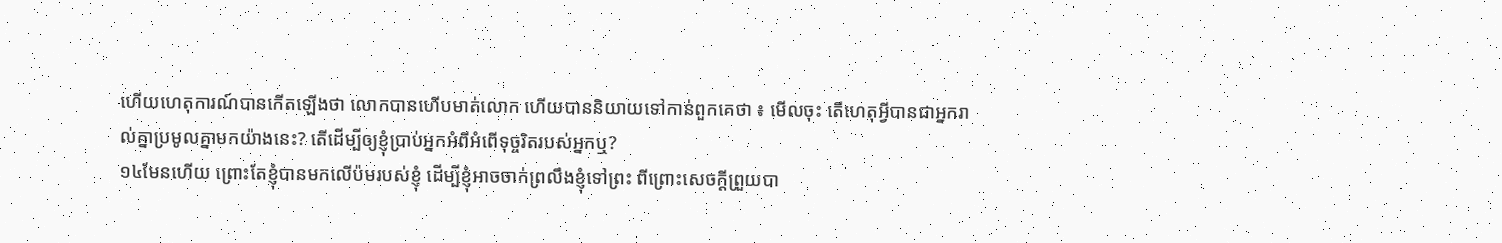ហើយហេតុការណ៍បានកើតឡើងថា លោកបានហើបមាត់លោក ហើយបាននិយាយទៅកាន់ពួកគេថា ៖ មើលចុះ តើហេតុអ្វីបានជាអ្នករាល់គ្នាប្រមូលគ្នាមកយ៉ាងនេះ? តើដើម្បីឲ្យខ្ញុំប្រាប់អ្នកអំពីអំពើទុច្ចរិតរបស់អ្នកឬ?
១៤មែនហើយ ព្រោះតែខ្ញុំបានមកលើប៉មរបស់ខ្ញុំ ដើម្បីខ្ញុំអាចចាក់ព្រលឹងខ្ញុំទៅព្រះ ពីព្រោះសេចក្ដីព្រួយបា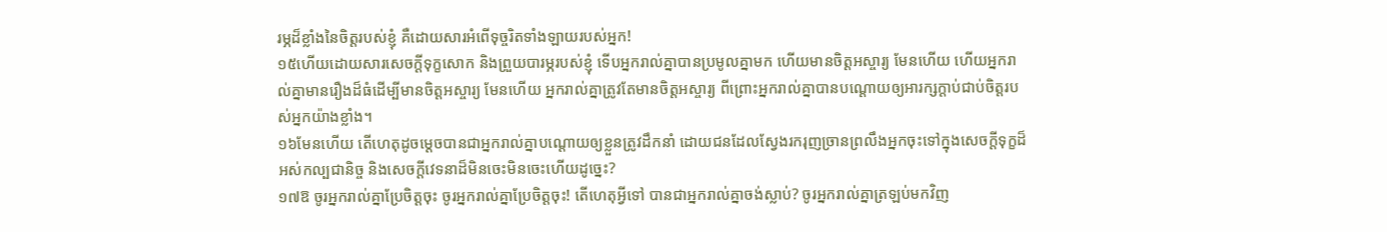រម្ភដ៏ខ្លាំងនៃចិត្តរបស់ខ្ញុំ គឺដោយសារអំពើទុច្ចរិតទាំងឡាយរបស់អ្នក!
១៥ហើយដោយសារសេចក្ដីទុក្ខសោក និងព្រួយបារម្ភរបស់ខ្ញុំ ទើបអ្នករាល់គ្នាបានប្រមូលគ្នាមក ហើយមានចិត្តអស្ចារ្យ មែនហើយ ហើយអ្នករាល់គ្នាមានរឿងដ៏ធំដើម្បីមានចិត្តអស្ចារ្យ មែនហើយ អ្នករាល់គ្នាត្រូវតែមានចិត្តអស្ចារ្យ ពីព្រោះអ្នករាល់គ្នាបានបណ្ដោយឲ្យអារក្សក្ដាប់ជាប់ចិត្តរបស់អ្នកយ៉ាងខ្លាំង។
១៦មែនហើយ តើហេតុដូចម្ដេចបានជាអ្នករាល់គ្នាបណ្ដោយឲ្យខ្លួនត្រូវដឹកនាំ ដោយជនដែលស្វែងរករុញច្រានព្រលឹងអ្នកចុះទៅក្នុងសេចក្ដីទុក្ខដ៏អស់កល្បជានិច្ច និងសេចក្ដីវេទនាដ៏មិនចេះមិនចេះហើយដូច្នេះ?
១៧ឱ ចូរអ្នករាល់គ្នាប្រែចិត្តចុះ ចូរអ្នករាល់គ្នាប្រែចិត្តចុះ! តើហេតុអ្វីទៅ បានជាអ្នករាល់គ្នាចង់ស្លាប់? ចូរអ្នករាល់គ្នាត្រឡប់មកវិញ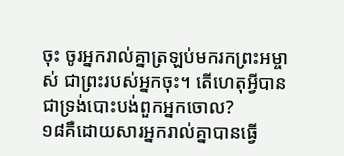ចុះ ចូរអ្នករាល់គ្នាត្រឡប់មករកព្រះអម្ចាស់ ជាព្រះរបស់អ្នកចុះ។ តើហេតុអ្វីបានជាទ្រង់បោះបង់ពួកអ្នកចោល?
១៨គឺដោយសារអ្នករាល់គ្នាបានធ្វើ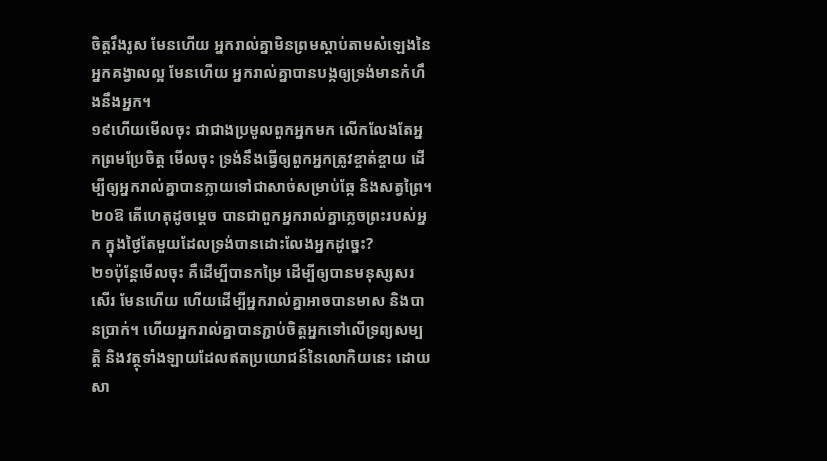ចិត្តរឹងរូស មែនហើយ អ្នករាល់គ្នាមិនព្រមស្ដាប់តាមសំឡេងនៃអ្នកគង្វាលល្អ មែនហើយ អ្នករាល់គ្នាបានបង្កឲ្យទ្រង់មានកំហឹងនឹងអ្នក។
១៩ហើយមើលចុះ ជាជាងប្រមូលពួកអ្នកមក លើកលែងតែអ្នកព្រមប្រែចិត្ត មើលចុះ ទ្រង់នឹងធ្វើឲ្យពួកអ្នកត្រូវខ្ចាត់ខ្ចាយ ដើម្បីឲ្យអ្នករាល់គ្នាបានក្លាយទៅជាសាច់សម្រាប់ឆ្កែ និងសត្វព្រៃ។
២០ឱ តើហេតុដូចម្ដេច បានជាពួកអ្នករាល់គ្នាភ្លេចព្រះរបស់អ្នក ក្នុងថ្ងៃតែមួយដែលទ្រង់បានដោះលែងអ្នកដូច្នេះ?
២១ប៉ុន្តែមើលចុះ គឺដើម្បីបានកម្រៃ ដើម្បីឲ្យបានមនុស្សសរសើរ មែនហើយ ហើយដើម្បីអ្នករាល់គ្នាអាចបានមាស និងបានប្រាក់។ ហើយអ្នករាល់គ្នាបានភ្ជាប់ចិត្តអ្នកទៅលើទ្រព្យសម្បត្តិ និងវត្ថុទាំងឡាយដែលឥតប្រយោជន៍នៃលោកិយនេះ ដោយសា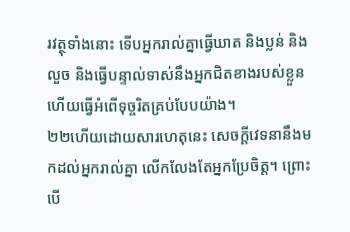រវត្ថុទាំងនោះ ទើបអ្នករាល់គ្នាធ្វើឃាត និងប្លន់ និងលួច និងធ្វើបន្ទាល់ទាស់នឹងអ្នកជិតខាងរបស់ខ្លួន ហើយធ្វើអំពើទុច្ចរិតគ្រប់បែបយ៉ាង។
២២ហើយដោយសារហេតុនេះ សេចក្ដីវេទនានឹងមកដល់អ្នករាល់គ្នា លើកលែងតែអ្នកប្រែចិត្ត។ ព្រោះបើ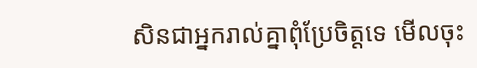សិនជាអ្នករាល់គ្នាពុំប្រែចិត្តទេ មើលចុះ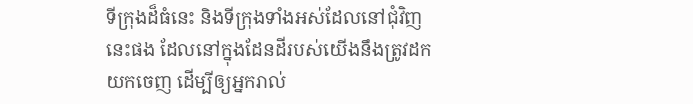ទីក្រុងដ៏ធំនេះ និងទីក្រុងទាំងអស់ដែលនៅជុំវិញនេះផង ដែលនៅក្នុងដែនដីរបស់យើងនឹងត្រូវដកយកចេញ ដើម្បីឲ្យអ្នករាល់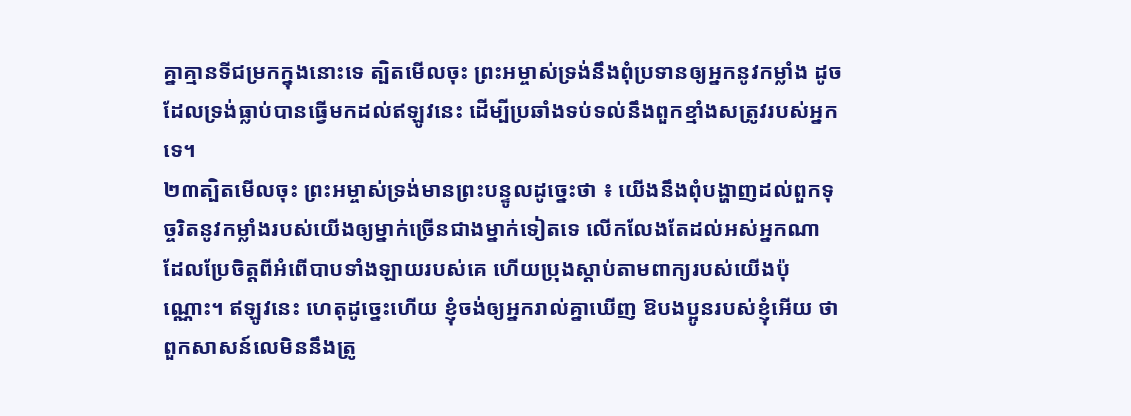គ្នាគ្មានទីជម្រកក្នុងនោះទេ ត្បិតមើលចុះ ព្រះអម្ចាស់ទ្រង់នឹងពុំប្រទានឲ្យអ្នកនូវកម្លាំង ដូចដែលទ្រង់ធ្លាប់បានធ្វើមកដល់ឥឡូវនេះ ដើម្បីប្រឆាំងទប់ទល់នឹងពួកខ្មាំងសត្រូវរបស់អ្នកទេ។
២៣ត្បិតមើលចុះ ព្រះអម្ចាស់ទ្រង់មានព្រះបន្ទូលដូច្នេះថា ៖ យើងនឹងពុំបង្ហាញដល់ពួកទុច្ចរិតនូវកម្លាំងរបស់យើងឲ្យម្នាក់ច្រើនជាងម្នាក់ទៀតទេ លើកលែងតែដល់អស់អ្នកណា ដែលប្រែចិត្តពីអំពើបាបទាំងឡាយរបស់គេ ហើយប្រុងស្ដាប់តាមពាក្យរបស់យើងប៉ុណ្ណោះ។ ឥឡូវនេះ ហេតុដូច្នេះហើយ ខ្ញុំចង់ឲ្យអ្នករាល់គ្នាឃើញ ឱបងប្អូនរបស់ខ្ញុំអើយ ថាពួកសាសន៍លេមិននឹងត្រូ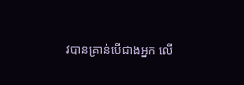វបានគ្រាន់បើជាងអ្នក លើ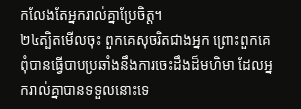កលែងតែអ្នករាល់គ្នាប្រែចិត្ត។
២៤ត្បិតមើលចុះ ពួកគេសុចរិតជាងអ្នក ព្រោះពួកគេពុំបានធ្វើបាបប្រឆាំងនឹងការចេះដឹងដ៏មហិមា ដែលអ្នករាល់គ្នាបានទទួលនោះទេ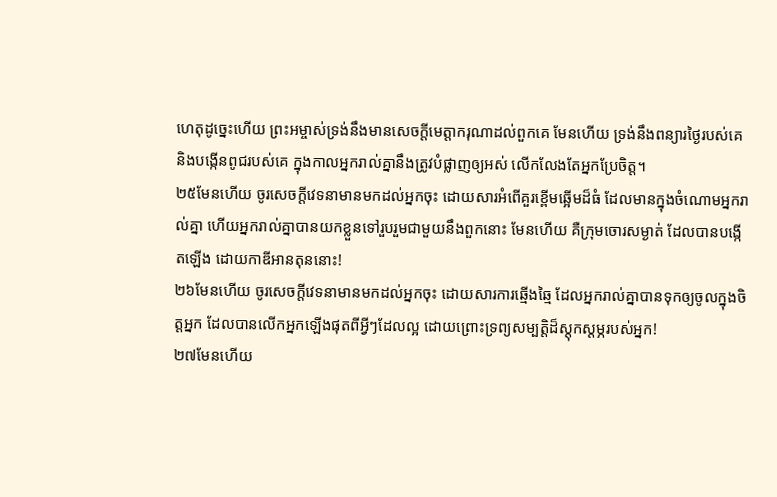ហេតុដូច្នេះហើយ ព្រះអម្ចាស់ទ្រង់នឹងមានសេចក្ដីមេត្តាករុណាដល់ពួកគេ មែនហើយ ទ្រង់នឹងពន្យារថ្ងៃរបស់គេ និងបង្កើនពូជរបស់គេ ក្នុងកាលអ្នករាល់គ្នានឹងត្រូវបំផ្លាញឲ្យអស់ លើកលែងតែអ្នកប្រែចិត្ត។
២៥មែនហើយ ចូរសេចក្ដីវេទនាមានមកដល់អ្នកចុះ ដោយសារអំពើគួរខ្ពើមឆ្អើមដ៏ធំ ដែលមានក្នុងចំណោមអ្នករាល់គ្នា ហើយអ្នករាល់គ្នាបានយកខ្លួនទៅរួបរួមជាមួយនឹងពួកនោះ មែនហើយ គឺក្រុមចោរសម្ងាត់ ដែលបានបង្កើតឡើង ដោយកាឌីអានតុននោះ!
២៦មែនហើយ ចូរសេចក្ដីវេទនាមានមកដល់អ្នកចុះ ដោយសារការឆ្មើងឆ្មៃ ដែលអ្នករាល់គ្នាបានទុកឲ្យចូលក្នុងចិត្តអ្នក ដែលបានលើកអ្នកឡើងផុតពីអ្វីៗដែលល្អ ដោយព្រោះទ្រព្យសម្បត្តិដ៏ស្ដុកស្ដម្ភរបស់អ្នក!
២៧មែនហើយ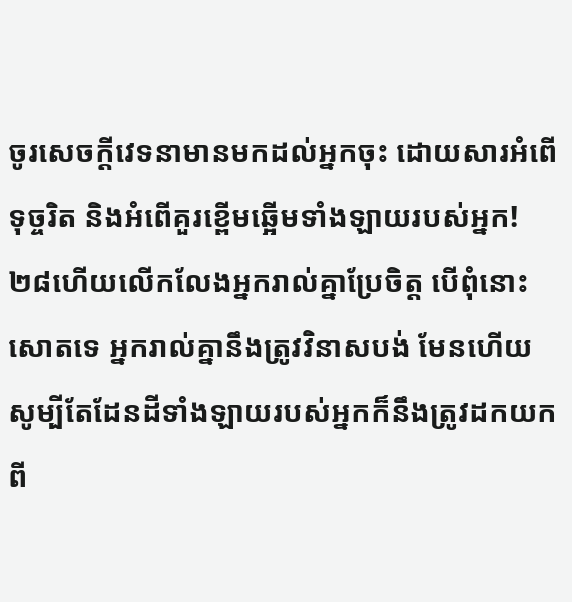ចូរសេចក្ដីវេទនាមានមកដល់អ្នកចុះ ដោយសារអំពើទុច្ចរិត និងអំពើគួរខ្ពើមឆ្អើមទាំងឡាយរបស់អ្នក!
២៨ហើយលើកលែងអ្នករាល់គ្នាប្រែចិត្ត បើពុំនោះសោតទេ អ្នករាល់គ្នានឹងត្រូវវិនាសបង់ មែនហើយ សូម្បីតែដែនដីទាំងឡាយរបស់អ្នកក៏នឹងត្រូវដកយកពី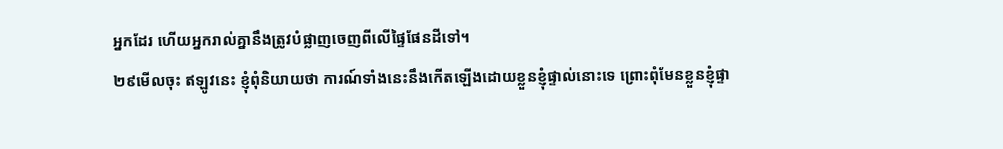អ្នកដែរ ហើយអ្នករាល់គ្នានឹងត្រូវបំផ្លាញចេញពីលើផ្ទៃផែនដីទៅ។
២៩មើលចុះ ឥឡូវនេះ ខ្ញុំពុំនិយាយថា ការណ៍ទាំងនេះនឹងកើតឡើងដោយខ្លួនខ្ញុំផ្ទាល់នោះទេ ព្រោះពុំមែនខ្លួនខ្ញុំផ្ទា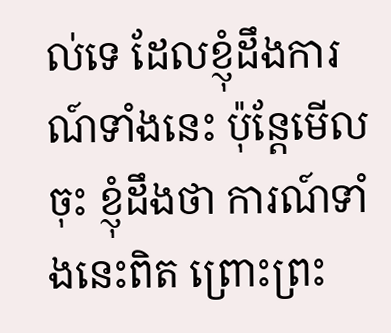ល់ទេ ដែលខ្ញុំដឹងការណ៍ទាំងនេះ ប៉ុន្តែមើលចុះ ខ្ញុំដឹងថា ការណ៍ទាំងនេះពិត ព្រោះព្រះ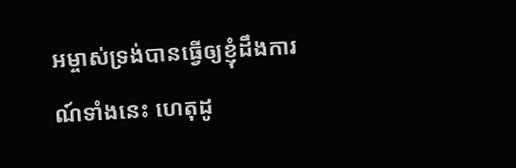អម្ចាស់ទ្រង់បានធ្វើឲ្យខ្ញុំដឹងការណ៍ទាំងនេះ ហេតុដូ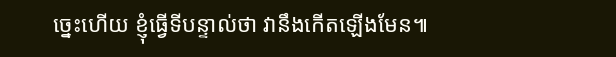ច្នេះហើយ ខ្ញុំធ្វើទីបន្ទាល់ថា វានឹងកើតឡើងមែន៕